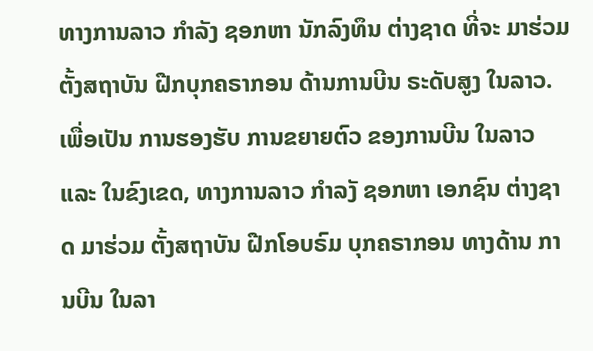ທາງການລາວ ກຳລັງ ຊອກຫາ ນັກລົງທຶນ ຕ່າງຊາດ ທີ່ຈະ ມາຮ່ວມ ຕັ້ງສຖາບັນ ຝືກບຸກຄຣາກອນ ດ້ານການບີນ ຣະດັບສູງ ໃນລາວ. ເພື່ອເປັນ ການຮອງຮັບ ການຂຍາຍຕົວ ຂອງການບີນ ໃນລາວ ແລະ ໃນຂົງເຂດ, ທາງການລາວ ກຳລງັ ຊອກຫາ ເອກຊົນ ຕ່າງຊາດ ມາຮ່ວມ ຕັ້ງສຖາບັນ ຝືກໂອບຣົມ ບຸກຄຣາກອນ ທາງດ້ານ ການບີນ ໃນລາ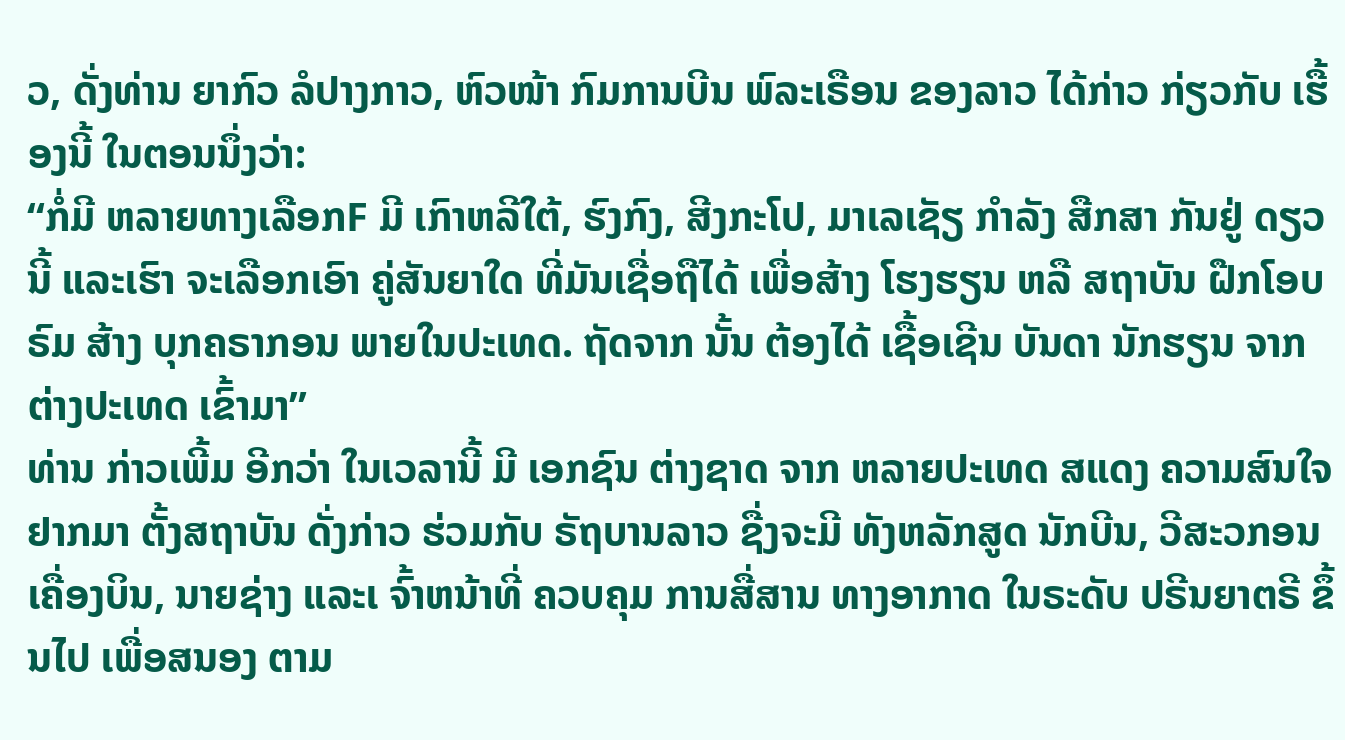ວ, ດັ່ງທ່ານ ຍາກົວ ລໍປາງກາວ, ຫົວໜ້າ ກົມການບີນ ພົລະເຣືອນ ຂອງລາວ ໄດ້ກ່າວ ກ່ຽວກັບ ເຮື້ອງນີ້ ໃນຕອນນຶ່ງວ່າ:
“ກໍ່ມີ ຫລາຍທາງເລືອກF ມີ ເກົາຫລີໃຕ້, ຮົງກົງ, ສີງກະໂປ, ມາເລເຊັຽ ກຳລັງ ສືກສາ ກັນຢູ່ ດຽວນີ້ ແລະເຮົາ ຈະເລືອກເອົາ ຄູ່ສັນຍາໃດ ທີ່ມັນເຊື່ອຖືໄດ້ ເພື່ອສ້າງ ໂຮງຮຽນ ຫລື ສຖາບັນ ຝືກໂອບຣົມ ສ້າງ ບຸກຄຣາກອນ ພາຍໃນປະເທດ. ຖັດຈາກ ນັ້ນ ຕ້ອງໄດ້ ເຊື້ອເຊີນ ບັນດາ ນັກຮຽນ ຈາກຕ່າງປະເທດ ເຂົ້າມາ”
ທ່ານ ກ່າວເພີ້ມ ອີກວ່າ ໃນເວລານີ້ ມີ ເອກຊົນ ຕ່າງຊາດ ຈາກ ຫລາຍປະເທດ ສແດງ ຄວາມສົນໃຈ ຢາກມາ ຕັ້ງສຖາບັນ ດັ່ງກ່າວ ຮ່ວມກັບ ຣັຖບານລາວ ຊື່ງຈະມີ ທັງຫລັກສູດ ນັກບີນ, ວີສະວກອນເຄື່ອງບິນ, ນາຍຊ່າງ ແລະເ ຈົ້າຫນ້າທີ່ ຄວບຄຸມ ການສື່ສານ ທາງອາກາດ ໃນຣະດັບ ປຣີນຍາຕຣີ ຂຶ້ນໄປ ເພື່ອສນອງ ຕາມ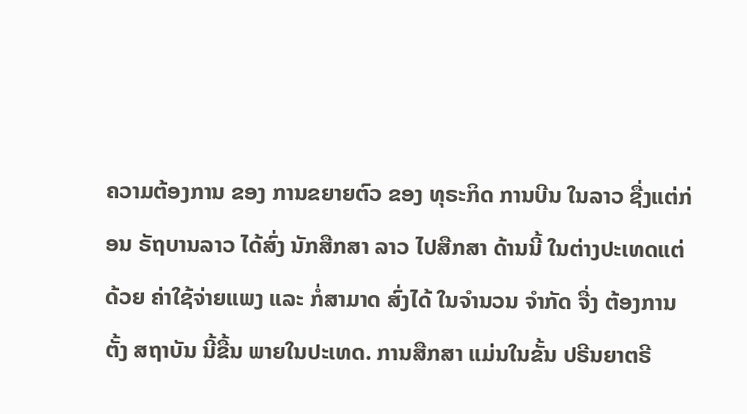ຄວາມຕ້ອງການ ຂອງ ການຂຍາຍຕົວ ຂອງ ທຸຣະກິດ ການບີນ ໃນລາວ ຊື່ງແຕ່ກ່ອນ ຣັຖບານລາວ ໄດ້ສົ່ງ ນັກສືກສາ ລາວ ໄປສືກສາ ດ້ານນີ້ ໃນຕ່າງປະເທດແຕ່ດ້ວຍ ຄ່າໃຊ້ຈ່າຍແພງ ແລະ ກໍ່ສາມາດ ສົ່ງໄດ້ ໃນຈຳນວນ ຈຳກັດ ຈື່ງ ຕ້ອງການ ຕັ້ງ ສຖາບັນ ນີ້ຂື້ນ ພາຍໃນປະເທດ. ການສືກສາ ແມ່ນໃນຂັ້ນ ປຣີນຍາຕຣີ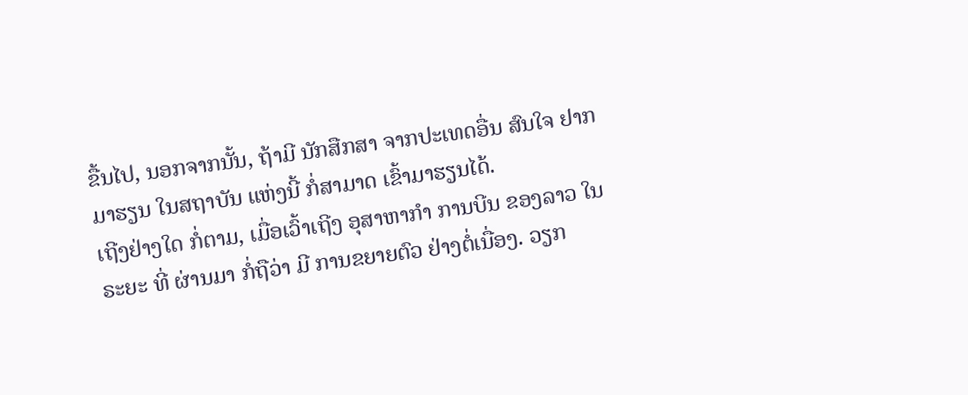ຂື້ນໄປ, ນອກຈາກນັ້ນ, ຖ້າມີ ນັກສືກສາ ຈາກປະເທດອື່ນ ສົນໃຈ ຢາກມາຮຽນ ໃນສຖາບັນ ແຫ່ງນີ້ ກໍ່ສາມາດ ເຂົ້າມາຮຽນໄດ້.
ເຖີງຢ່າງໃດ ກໍ່ຕາມ, ເມື່ອເວົ້າເຖີງ ອຸສາຫາກຳ ການບີນ ຂອງລາວ ໃນຣະຍະ ທີ່ ຜ່ານມາ ກໍ່ຖືວ່າ ມີ ການຂຍາຍຕົວ ຢ່າງຕໍ່ເນື່ອງ. ວຽກ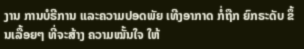ງານ ການບໍຣີການ ແລະຄວາມປອດພັຍ ເທີງອາກາດ ກໍ່ຖືກ ຍົກຣະດັບ ຂຶ້ນເລື້ອຍໆ ທີ່ຈະສ້າງ ຄວາມໝັ້ນໃຈ ໃຫ້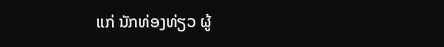ແກ່ ນັກທ່ອງທ່ຽວ ຜູ້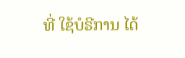ທີ່ ໃຊ້ບໍຣີການ ໄດ້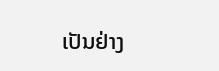ເປັນຢ່າງ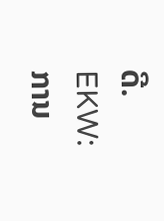ດີ.
EKW: ການ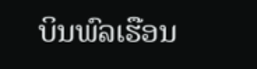ບິນພົລເຮືອນ